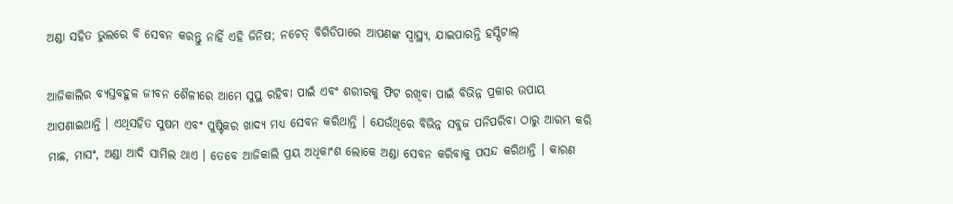ଅଣ୍ଡା ସହିତ ଭୁଲରେ ବି ସେବନ କରନ୍ତୁ ନାହିଁ ଏହି ଜିନିଷ; ନଚେତ୍ ବିଗିଡିପାରେ ଆପଣଙ୍କ ସ୍ୱାସ୍ଥ୍ୟ, ଯାଇପାରନ୍ତି ହସ୍ପିଟାଲ୍

ଆଜିକାଲିର ବ୍ୟସ୍ତବହୁଳ ଜୀବନ ଶୈଳୀରେ ଆମେ ସୁସ୍ଥ ରହିବା ପାଇଁ ଏବଂ ଶରୀରକୁ ଫିଟ ରଖିବା ପାଇଁ ବିଭିନ୍ନ ପ୍ରକାର ଉପାୟ ଆପଣାଇଥାନ୍ତି । ଏଥିସହିତ ସୁଷମ ଏବଂ ପୁଷ୍ଟିକର ଖାଦ୍ୟ ମଧ୍ୟ ସେବନ କରିଥାନ୍ତି । ଯେଉଁଥିରେ ବିଭିନ୍ନ ସବୁଜ ପନିପରିବା ଠାରୁ ଆରମ୍ଭ କରି ମାଛ, ମାସଂ, ଅଣ୍ଡା ଆଦି ସାମିଲ ଥାଏ । ତେବେ ଆଜିକାଲି ପ୍ରୟ ଅଧିକାଂଶ ଲୋକେ ଅଣ୍ଡା ସେବନ କରିବାକୁ ପସନ୍ଦ କରିଥାନ୍ତି । କାରଣ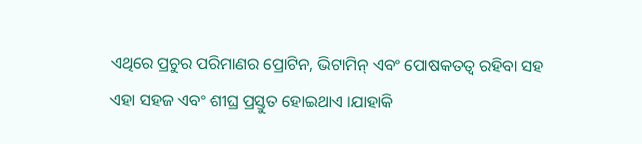ଏଥିରେ ପ୍ରଚୁର ପରିମାଣର ପ୍ରୋଟିନ, ଭିଟାମିନ୍ ଏବଂ ପୋଷକତତ୍ୱ ରହିବା ସହ ଏହା ସହଜ ଏବଂ ଶୀଘ୍ର ପ୍ରସ୍ତୁତ ହୋଇଥାଏ ।ଯାହାକି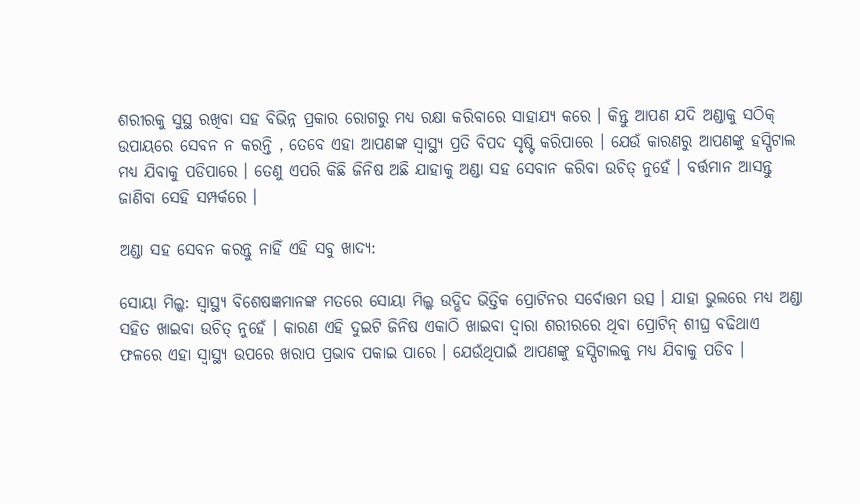ଶରୀରକୁ ସୁସ୍ଥ ରଖିବା ସହ ବିଭିନ୍ନ ପ୍ରକାର ରୋଗରୁ ମଧ୍ୟ ରକ୍ଷା କରିବାରେ ସାହାଯ୍ୟ କରେ । କିନ୍ତୁ ଆପଣ ଯଦି ଅଣ୍ଡାକୁ ସଠିକ୍ ଉପାୟରେ ସେବନ ନ କରନ୍ତି , ତେବେ ଏହା ଆପଣଙ୍କ ସ୍ୱାସ୍ଥ୍ୟ ପ୍ରତି ବିପଦ ସୃଷ୍ଟି କରିପାରେ । ଯେଉଁ କାରଣରୁ ଆପଣଙ୍କୁ ହସ୍ପିଟାଲ ମଧ୍ୟ ଯିବାକୁ ପଡିପାରେ । ତେଣୁ ଏପରି କିଛି ଜିନିଷ ଅଛି ଯାହାକୁ ଅଣ୍ଡା ସହ ସେବାନ କରିବା ଉଚିତ୍ ନୁହେଁ । ବର୍ତ୍ତମାନ ଆସନ୍ତୁ ଜାଣିବା ସେହି ସମ୍ପର୍କରେ ।

ଅଣ୍ଡା ସହ ସେବନ କରନ୍ତୁ ନାହିଁ ଏହି ସବୁ ଖାଦ୍ୟ:

ସୋୟା ମିଲ୍କ: ସ୍ୱାସ୍ଥ୍ୟ ବିଶେଷଜ୍ଞମାନଙ୍କ ମତରେ ସୋୟା ମିଲ୍କ ଉଦ୍ଭିଦ ଭିତ୍ତିକ ପ୍ରୋଟିନର ସର୍ବୋତ୍ତମ ଉତ୍ସ । ଯାହା ଭୁଲରେ ମଧ୍ୟ ଅଣ୍ଡା ସହିତ ଖାଇବା ଉଚିତ୍ ନୁହେଁ । କାରଣ ଏହି ଦୁଇଟି ଜିନିଷ ଏକାଠି ଖାଇବା ଦ୍ୱାରା ଶରୀରରେ ଥିବା ପ୍ରୋଟିନ୍ ଶୀଘ୍ର ବଢିଥାଏ ଫଳରେ ଏହା ସ୍ୱାସ୍ଥ୍ୟ ଉପରେ ଖରାପ ପ୍ରଭାବ ପକାଇ ପାରେ । ଯେଉଁଥିପାଇଁ ଆପଣଙ୍କୁ ହସ୍ପିଟାଲକୁ ମଧ୍ୟ ଯିବାକୁ ପଡିବ ।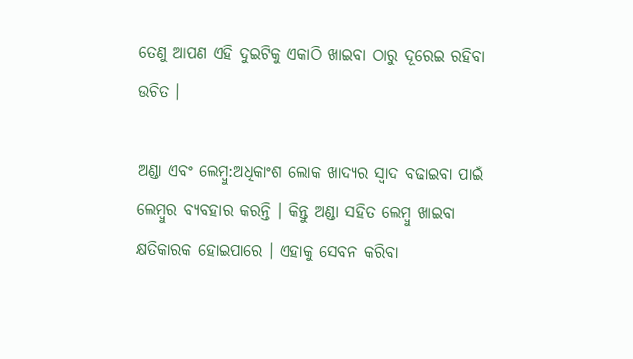ତେଣୁ ଆପଣ ଏହି ଦୁଇଟିକୁ ଏକାଠି ଖାଇବା ଠାରୁ ଦୂରେଇ ରହିବା ଉଚିତ ।

ଅଣ୍ଡା ଏବଂ ଲେମ୍ବୁ:ଅଧିକାଂଶ ଲୋକ ଖାଦ୍ୟର ସ୍ୱାଦ ବଢାଇବା ପାଇଁ ଲେମ୍ବୁର ବ୍ୟବହାର କରନ୍ତି । କିନ୍ତୁ ଅଣ୍ଡା ସହିତ ଲେମ୍ବୁ ଖାଇବା କ୍ଷତିକାରକ ହୋଇପାରେ । ଏହାକୁ ସେବନ କରିବା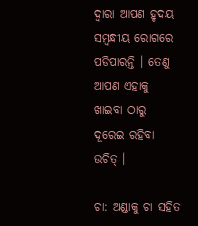ଦ୍ୱାରା ଆପଣ ହୃଦୟ ସମ୍ବନ୍ଧୀୟ ରୋଗରେ ପଡିପାରନ୍ତି । ତେଣୁ ଆପଣ ଏହାକୁ ଖାଇବା ଠାରୁ ଦୂରେଇ ରହିବା ଉଚିତ୍ ।

ଚା: ଅଣ୍ଡାକୁ ଚା ସହିତ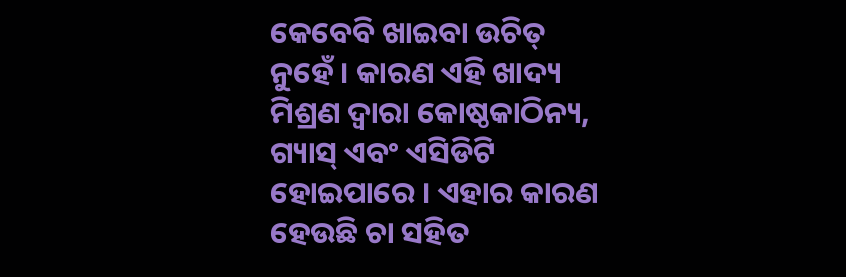କେବେବି ଖାଇବା ଉଚିତ୍ ନୁହେଁ । କାରଣ ଏହି ଖାଦ୍ୟ ମିଶ୍ରଣ ଦ୍ୱାରା କୋଷ୍ଠକାଠିନ୍ୟ, ଗ୍ୟାସ୍ ଏବଂ ଏସିଡିଟି ହୋଇପାରେ । ଏହାର କାରଣ ହେଉଛି ଚା ସହିତ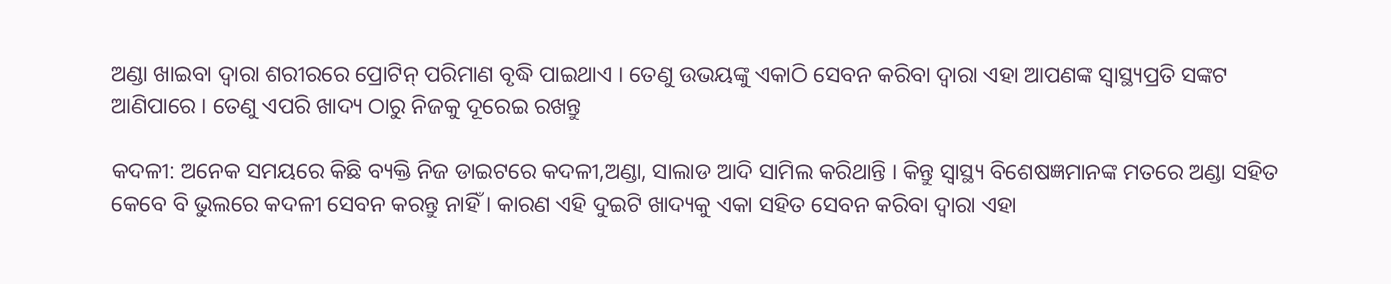ଅଣ୍ଡା ଖାଇବା ଦ୍ୱାରା ଶରୀରରେ ପ୍ରୋଟିନ୍ ପରିମାଣ ବୃଦ୍ଧି ପାଇଥାଏ । ତେଣୁ ଉଭୟଙ୍କୁ ଏକାଠି ସେବନ କରିବା ଦ୍ୱାରା ଏହା ଆପଣଙ୍କ ସ୍ୱାସ୍ଥ୍ୟପ୍ରତି ସଙ୍କଟ ଆଣିପାରେ । ତେଣୁ ଏପରି ଖାଦ୍ୟ ଠାରୁ ନିଜକୁ ଦୂରେଇ ରଖନ୍ତୁ

କଦଳୀ: ଅନେକ ସମୟରେ କିଛି ବ୍ୟକ୍ତି ନିଜ ଡାଇଟରେ କଦଳୀ,ଅଣ୍ଡା, ସାଲାଡ ଆଦି ସାମିଲ କରିଥାନ୍ତି । କିନ୍ତୁ ସ୍ୱାସ୍ଥ୍ୟ ବିଶେଷଜ୍ଞମାନଙ୍କ ମତରେ ଅଣ୍ଡା ସହିତ କେବେ ବି ଭୁଲରେ କଦଳୀ ସେବନ କରନ୍ତୁ ନାହିଁ । କାରଣ ଏହି ଦୁଇଟି ଖାଦ୍ୟକୁ ଏକା ସହିତ ସେବନ କରିବା ଦ୍ୱାରା ଏହା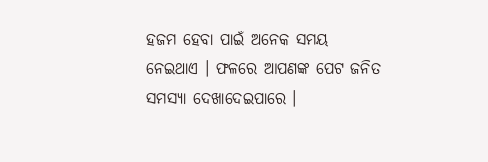ହଜମ ହେବା ପାଇଁ ଅନେକ ସମୟ ନେଇଥାଏ । ଫଳରେ ଆପଣଙ୍କ ପେଟ ଜନିତ ସମସ୍ୟା ଦେଖାଦେଇପାରେ ।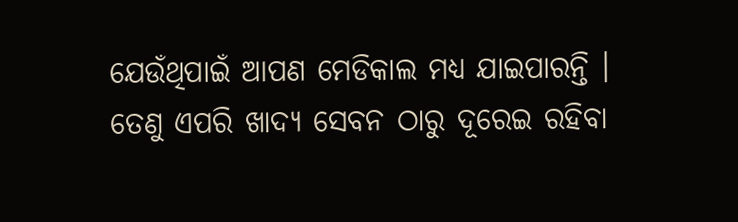ଯେଉଁଥିପାଇଁ ଆପଣ ମେଡିକାଲ ମଧ୍ୟ ଯାଇପାରନ୍ତି । ତେଣୁ ଏପରି ଖାଦ୍ୟ ସେବନ ଠାରୁ ଦୂରେଇ ରହିବା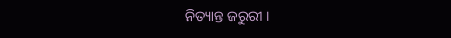ନିତ୍ୟାନ୍ତ ଜରୁରୀ ।